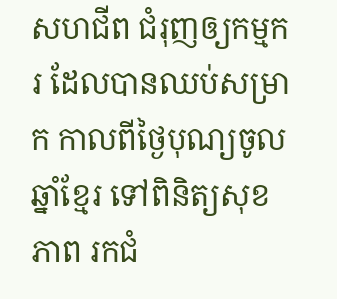សហជីព ជំរុញឲ្យកម្មករ ដែលបានឈប់សម្រាក កាលពីថ្ងៃបុណ្យចូលឆ្នាំខ្មែរ ទៅពិនិត្យសុខភាព រកជំ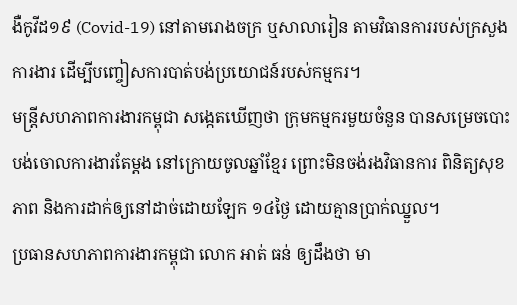ងឺកូវីដ១៩ (Covid-19) នៅតាមរោងចក្រ ឬសាលារៀន តាមវិធានការរបស់ក្រសួងការងារ ដើម្បីបញ្ចៀសការបាត់បង់ប្រយោជន៍របស់កម្មករ។
មន្ត្រីសហភាពការងារកម្ពុជា សង្កេតឃើញថា ក្រុមកម្មករមួយចំនួន បានសម្រេចបោះបង់ចោលការងារតែម្ដង នៅក្រោយចូលឆ្នាំខ្មែរ ព្រោះមិនចង់រងវិធានការ ពិនិត្យសុខភាព និងការដាក់ឲ្យនៅដាច់ដោយឡែក ១៤ថ្ងៃ ដោយគ្មានប្រាក់ឈ្នួល។
ប្រធានសហភាពការងារកម្ពុជា លោក អាត់ ធន់ ឲ្យដឹងថា មា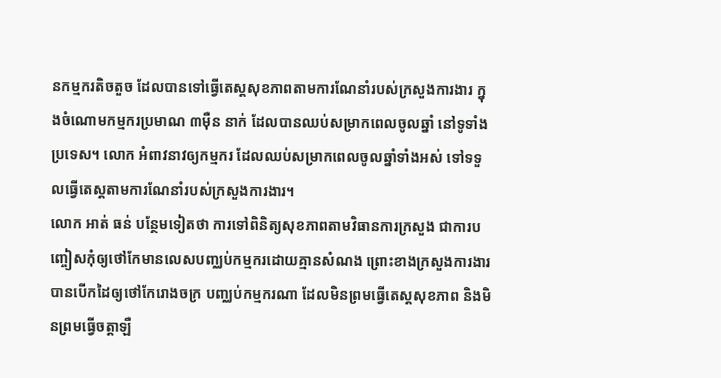នកម្មករតិចតួច ដែលបានទៅធ្វើតេស្តសុខភាពតាមការណែនាំរបស់ក្រសួងការងារ ក្នុងចំណោមកម្មករប្រមាណ ៣ម៉ឺន នាក់ ដែលបានឈប់សម្រាកពេលចូលឆ្នាំ នៅទូទាំងប្រទេស។ លោក អំពាវនាវឲ្យកម្មករ ដែលឈប់សម្រាកពេលចូលឆ្នាំទាំងអស់ ទៅទទួលធ្វើតេស្តតាមការណែនាំរបស់ក្រសួងការងារ។
លោក អាត់ ធន់ បន្ថែមទៀតថា ការទៅពិនិត្យសុខភាពតាមវិធានការក្រសួង ជាការបញ្ចៀសកុំឲ្យថៅកែមានលេសបញ្ឈប់កម្មករដោយគ្មានសំណង ព្រោះខាងក្រសួងការងារ បានបើកដៃឲ្យថៅកែរោងចក្រ បញ្ឈប់កម្មករណា ដែលមិនព្រមធ្វើតេស្តសុខភាព និងមិនព្រមធ្វើចត្តាឡឺ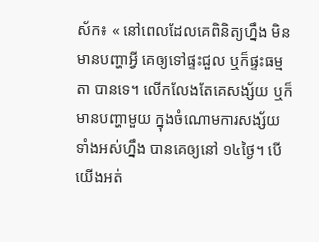ស័ក៖ « នៅពេលដែលគេពិនិត្យហ្នឹង មិនមានបញ្ហាអ្វី គេឲ្យទៅផ្ទះជួល ឬក៏ផ្ទះធម្មតា បានទេ។ លើកលែងតែគេសង្ស័យ ឬក៏មានបញ្ហាមួយ ក្នុងចំណោមការសង្ស័យទាំងអស់ហ្នឹង បានគេឲ្យនៅ ១៤ថ្ងៃ។ បើយើងអត់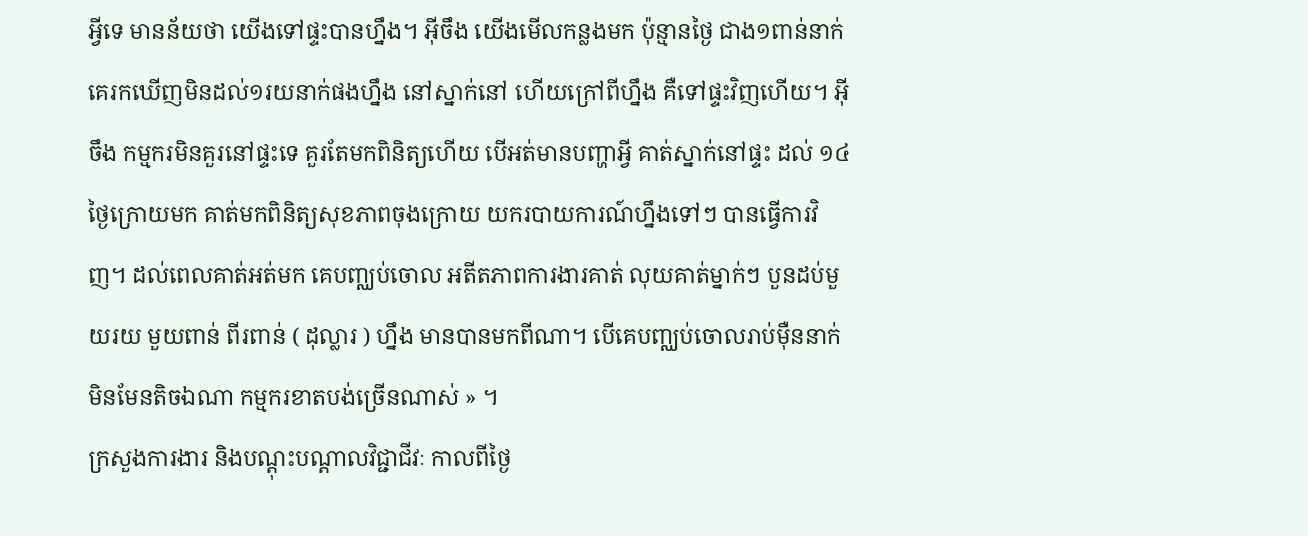អ្វីទេ មានន័យថា យើងទៅផ្ទះបានហ្នឹង។ អ៊ីចឹង យើងមើលកន្លងមក ប៉ុន្មានថ្ងៃ ជាង១ពាន់នាក់ គេរកឃើញមិនដល់១រយនាក់ផងហ្នឹង នៅស្នាក់នៅ ហើយក្រៅពីហ្នឹង គឺទៅផ្ទះវិញហើយ។ អ៊ីចឹង កម្មករមិនគួរនៅផ្ទះទេ គួរតែមកពិនិត្យហើយ បើអត់មានបញ្ហាអ្វី គាត់ស្នាក់នៅផ្ទះ ដល់ ១៤ថ្ងៃក្រោយមក គាត់មកពិនិត្យសុខភាពចុងក្រោយ យករបាយការណ៍ហ្នឹងទៅៗ បានធ្វើការវិញ។ ដល់ពេលគាត់អត់មក គេបញ្ឈប់ចោល អតីតភាពការងារគាត់ លុយគាត់ម្នាក់ៗ បួនដប់មួយរយ មួយពាន់ ពីរពាន់ ( ដុល្លារ ) ហ្នឹង មានបានមកពីណា។ បើគេបញ្ឈប់ចោលរាប់ម៉ឺននាក់ មិនមែនតិចឯណា កម្មករខាតបង់ច្រើនណាស់ » ។
ក្រសួងការងារ និងបណ្ដុះបណ្ដាលវិជ្ជាជីវៈ កាលពីថ្ងៃ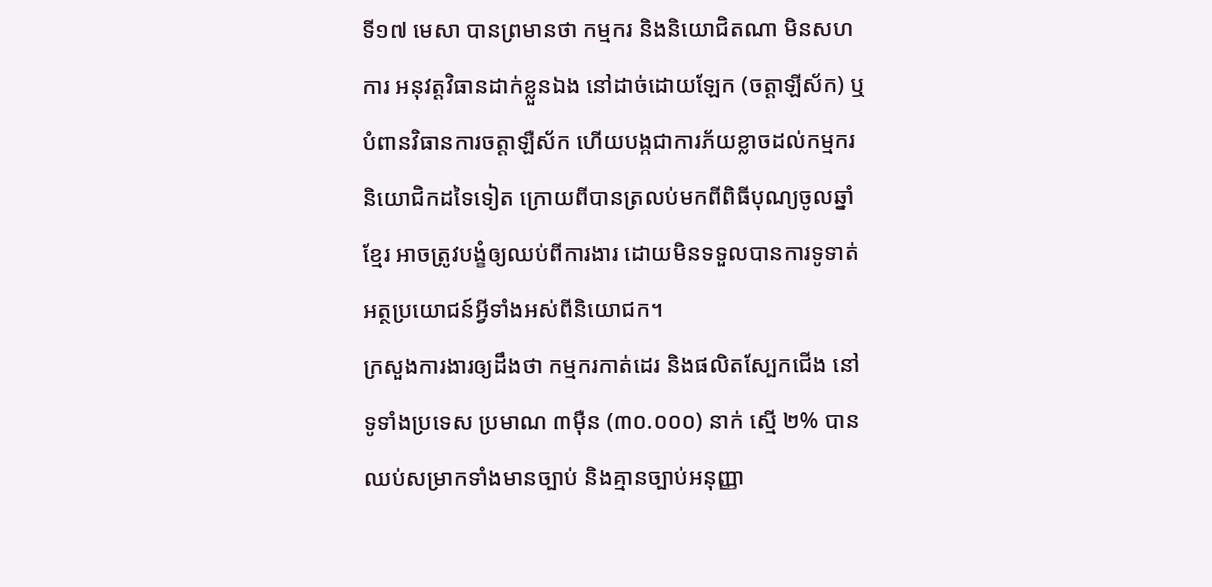ទី១៧ មេសា បានព្រមានថា កម្មករ និងនិយោជិតណា មិនសហការ អនុវត្តវិធានដាក់ខ្លួនឯង នៅដាច់ដោយឡែក (ចត្តាឡីស័ក) ឬបំពានវិធានការចត្តាឡឺស័ក ហើយបង្កជាការភ័យខ្លាចដល់កម្មករ និយោជិកដទៃទៀត ក្រោយពីបានត្រលប់មកពីពិធីបុណ្យចូលឆ្នាំខ្មែរ អាចត្រូវបង្ខំឲ្យឈប់ពីការងារ ដោយមិនទទួលបានការទូទាត់អត្ថប្រយោជន៍អ្វីទាំងអស់ពីនិយោជក។
ក្រសួងការងារឲ្យដឹងថា កម្មករកាត់ដេរ និងផលិតស្បែកជើង នៅទូទាំងប្រទេស ប្រមាណ ៣ម៉ឺន (៣០.០០០) នាក់ ស្មើ ២% បានឈប់សម្រាកទាំងមានច្បាប់ និងគ្មានច្បាប់អនុញ្ញា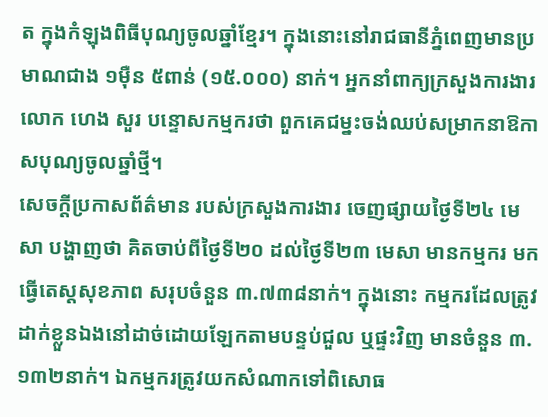ត ក្នុងកំឡុងពិធីបុណ្យចូលឆ្នាំខ្មែរ។ ក្នុងនោះនៅរាជធានីភ្នំពេញមានប្រមាណជាង ១ម៉ឺន ៥ពាន់ (១៥.០០០) នាក់។ អ្នកនាំពាក្យក្រសួងការងារ លោក ហេង សួរ បន្ទោសកម្មករថា ពួកគេជម្នះចង់ឈប់សម្រាកនាឱកាសបុណ្យចូលឆ្នាំថ្មី។
សេចក្ដីប្រកាសព័ត៌មាន របស់ក្រសួងការងារ ចេញផ្សាយថ្ងៃទី២៤ មេសា បង្ហាញថា គិតចាប់ពីថ្ងៃទី២០ ដល់ថ្ងៃទី២៣ មេសា មានកម្មករ មកធ្វើតេស្តសុខភាព សរុបចំនួន ៣.៧៣៨នាក់។ ក្នុងនោះ កម្មករដែលត្រូវដាក់ខ្លួនឯងនៅដាច់ដោយឡែកតាមបន្ទប់ជួល ឬផ្ទះវិញ មានចំនួន ៣.១៣២នាក់។ ឯកម្មករត្រូវយកសំណាកទៅពិសោធ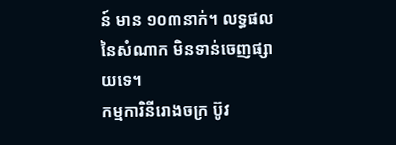ន៍ មាន ១០៣នាក់។ លទ្ធផល នៃសំណាក មិនទាន់ចេញផ្សាយទេ។
កម្មការិនីរោងចក្រ ប៊ូវ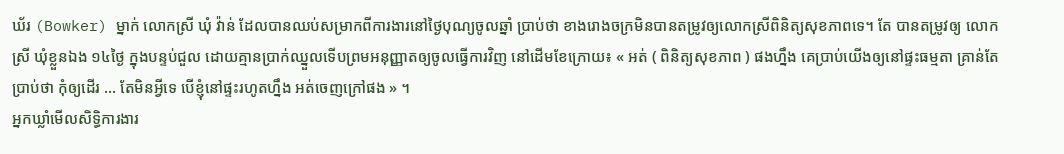ឃ័រ (Bowker) ម្នាក់ លោកស្រី ឃុំ វ៉ាន់ ដែលបានឈប់សម្រាកពីការងារនៅថ្ងៃបុណ្យចូលឆ្នាំ ប្រាប់ថា ខាងរោងចក្រមិនបានតម្រូវឲ្យលោកស្រីពិនិត្យសុខភាពទេ។ តែ បានតម្រូវឲ្យ លោកស្រី ឃុំខ្លួនឯង ១៤ថ្ងៃ ក្នុងបន្ទប់ជួល ដោយគ្មានប្រាក់ឈ្នួលទើបព្រមអនុញ្ញាតឲ្យចូលធ្វើការវិញ នៅដើមខែក្រោយ៖ « អត់ ( ពិនិត្យសុខភាព ) ផងហ្នឹង គេប្រាប់យើងឲ្យនៅផ្ទះធម្មតា គ្រាន់តែប្រាប់ថា កុំឲ្យដើរ ... តែមិនអ្វីទេ បើខ្ញុំនៅផ្ទះរហូតហ្នឹង អត់ចេញក្រៅផង » ។
អ្នកឃ្លាំមើលសិទ្ធិការងារ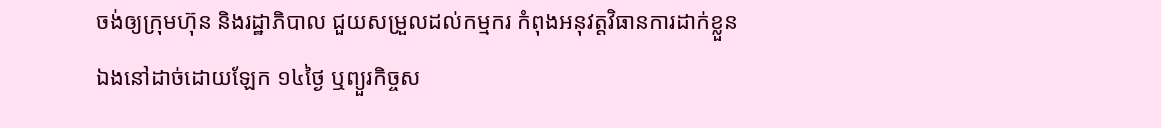ចង់ឲ្យក្រុមហ៊ុន និងរដ្ឋាភិបាល ជួយសម្រួលដល់កម្មករ កំពុងអនុវត្តវិធានការដាក់ខ្លួនឯងនៅដាច់ដោយឡែក ១៤ថ្ងៃ ឬព្យួរកិច្ចស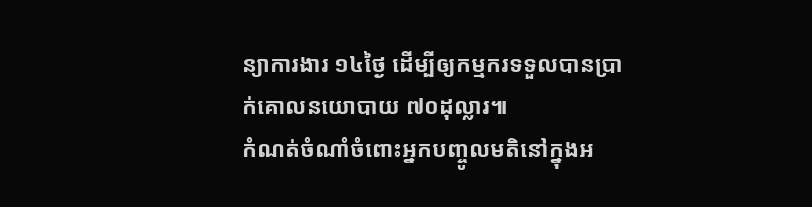ន្យាការងារ ១៤ថ្ងៃ ដើម្បីឲ្យកម្មករទទួលបានប្រាក់គោលនយោបាយ ៧០ដុល្លារ៕
កំណត់ចំណាំចំពោះអ្នកបញ្ចូលមតិនៅក្នុងអ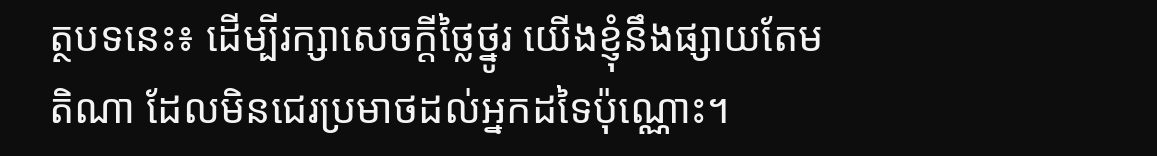ត្ថបទនេះ៖ ដើម្បីរក្សាសេចក្ដីថ្លៃថ្នូរ យើងខ្ញុំនឹងផ្សាយតែមតិណា ដែលមិនជេរប្រមាថដល់អ្នកដទៃប៉ុណ្ណោះ។